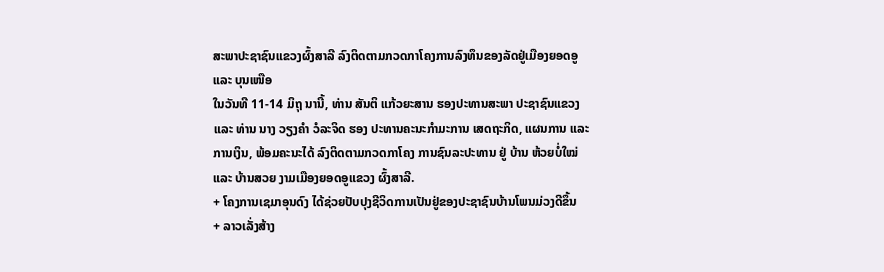ສະພາປະຊາຊົນແຂວງຜົ້ງສາລີ ລົງຕິດຕາມກວດກາໂຄງການລົງທຶນຂອງລັດຢູ່ເມືອງຍອດອູ ແລະ ບຸນເໜືອ
ໃນວັນທີ 11-14 ມິຖຸ ນານີ້, ທ່ານ ສັນຕິ ແກ້ວຍະສານ ຮອງປະທານສະພາ ປະຊາຊົນແຂວງ ແລະ ທ່ານ ນາງ ວຽງຄໍາ ວໍລະຈິດ ຮອງ ປະທານຄະນະກໍາມະການ ເສດຖະກິດ, ແຜນການ ແລະ ການເງິນ, ພ້ອມຄະນະໄດ້ ລົງຕິດຕາມກວດກາໂຄງ ການຊົນລະປະທານ ຢູ່ ບ້ານ ຫ້ວຍບໍ່ໃໝ່ ແລະ ບ້ານສວຍ ງາມເມືອງຍອດອູແຂວງ ຜົ້ງສາລີ.
+ ໂຄງການເຊມາອຸນດົງ ໄດ້ຊ່ວຍປັບປຸງຊີວິດການເປັນຢູ່ຂອງປະຊາຊົນບ້ານໂພນມ່ວງດີຂຶ້ນ
+ ລາວເລັ່ງສ້າງ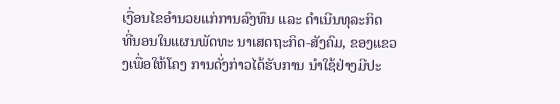ເງື່ອນໄຂອໍານວຍແກ່ການລົງທຶນ ແລະ ດໍາເນີນທຸລະກິດ
ທີ່ນອນໃນແຜນພັດທະ ນາເສດຖະກິດ-ສັງຄົມ, ຂອງແຂວງເພື່ອໃຫ້ໂຄງ ການດັ່ງກ່າວໄດ້ຮັບການ ນຳໃຊ້ຢ່າງມີປະ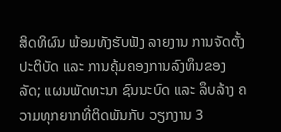ສິດທິຜົນ ພ້ອມທັງຮັບຟັງ ລາຍງານ ການຈັດຕັ້ງປະຕິບັດ ແລະ ການຄຸ້ມຄອງການລົງທຶນຂອງລັດ; ແຜນພັດທະນາ ຊົນນະບົດ ແລະ ລຶບລ້າງ ຄວາມທຸກຍາກທີ່ຕິດພັນກັບ ວຽກງານ 3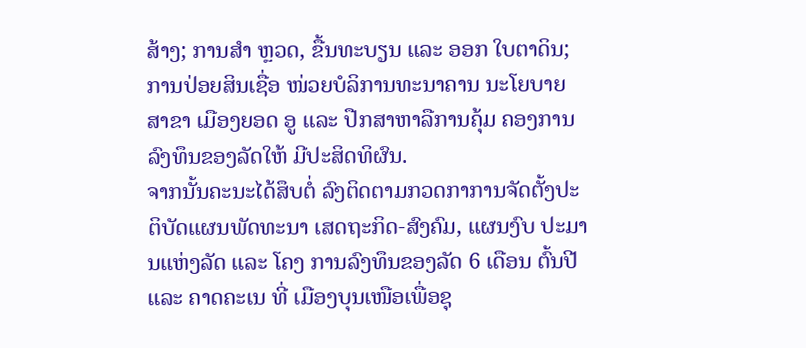ສ້າງ; ການສໍາ ຫຼວດ, ຂື້ນທະບຽນ ແລະ ອອກ ໃບຕາດິນ; ການປ່ອຍສິນເຊື່ອ ໜ່ວຍບໍລິການທະນາຄານ ນະໂຍບາຍ ສາຂາ ເມືອງຍອດ ອູ ແລະ ປືກສາຫາລືການຄຸ້ມ ຄອງການລົງທຶນຂອງລັດໃຫ້ ມີປະສິດທິຜົນ.
ຈາກນັ້ນຄະນະໄດ້ສຶບຕໍ່ ລົງຕິດຕາມກວດກາການຈັດຕັ້ງປະຕິບັດແຜນພັດທະນາ ເສດຖະກິດ-ສົງຄົມ, ແຜນງົບ ປະມານແຫ່ງລັດ ແລະ ໂຄງ ການລົງທຶນຂອງລັດ 6 ເດືອນ ຕົ້ນປີ ແລະ ຄາດຄະເນ ທີ່ ເມືອງບຸນເໜືອເພື່ອຊຸ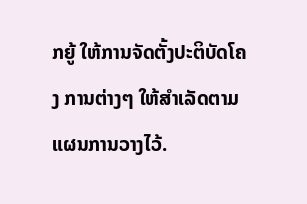ກຍູ້ ໃຫ້ການຈັດຕັ້ງປະຕິບັດໂຄງ ການຕ່າງໆ ໃຫ້ສຳເລັດຕາມ ແຜນການວາງໄວ້.